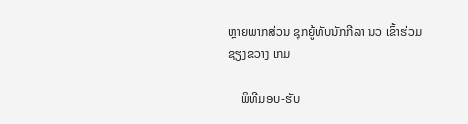ຫຼາຍພາກສ່ວນ ຊຸກຍູ້ທັບນັກກີລາ ນວ ເຂົ້າຮ່ວມ ຊຽງຂວາງ ເກມ

    ພິທີມອບ-ຮັບ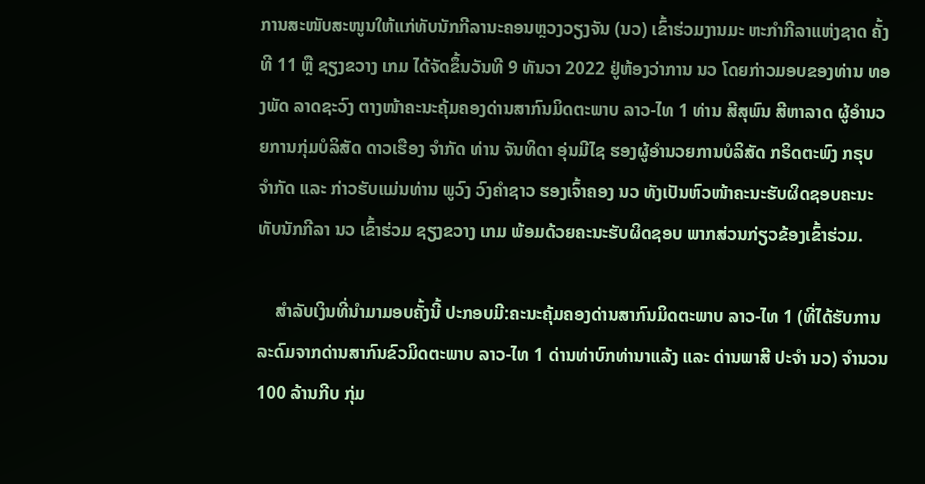ການສະໜັບສະໜູນໃຫ້ແກ່ທັບນັກກີລານະຄອນຫຼວງວຽງຈັນ (ນວ) ເຂົ້າຮ່ວມງານມະ ຫະກຳກີລາແຫ່ງຊາດ ຄັ້ງທີ 11 ຫຼື ຊຽງຂວາງ ເກມ ໄດ້ຈັດຂຶ້ນວັນທີ 9 ທັນວາ 2022 ຢູ່ຫ້ອງວ່າການ ນວ ໂດຍກ່າວມອບຂອງທ່ານ ທອງພັດ ລາດຊະວົງ ຕາງໜ້າຄະນະຄຸ້ມຄອງດ່ານສາກົນມິດຕະພາບ ລາວ-ໄທ 1 ທ່ານ ສີສຸພົນ ສີຫາລາດ ຜູ້ອໍານວຍການກຸ່ມບໍລິສັດ ດາວເຮືອງ ຈໍາກັດ ທ່ານ ຈັນທິດາ ອຸ່ນມີໄຊ ຮອງຜູ້ອໍານວຍການບໍລິສັດ ກຣິດຕະພົງ ກຣຸບ ຈໍາກັດ ແລະ ກ່າວຮັບແມ່ນທ່ານ ພູວົງ ວົງຄໍາຊາວ ຮອງເຈົ້າຄອງ ນວ ທັງເປັນຫົວໜ້າຄະນະຮັບຜິດຊອບຄະນະທັບນັກກີລາ ນວ ເຂົ້າຮ່ວມ ຊຽງຂວາງ ເກມ ພ້ອມດ້ວຍຄະນະຮັບຜິດຊອບ ພາກສ່ວນກ່ຽວຂ້ອງເຂົ້າຮ່ວມ.

    ສໍາລັບເງິນທີ່ນໍາມາມອບຄັ້ງນີ້ ປະກອບມີ:ຄະນະຄຸ້ມຄອງດ່ານສາກົນມິດຕະພາບ ລາວ-ໄທ 1 (ທີ່ໄດ້ຮັບການລະດົມຈາກດ່ານສາກົນຂົວມິດຕະພາບ ລາວ-ໄທ 1 ດ່ານທ່າບົກທ່ານາແລ້ງ ແລະ ດ່ານພາສີ ປະຈໍາ ນວ) ຈໍານວນ 100 ລ້ານກີບ ກຸ່ມ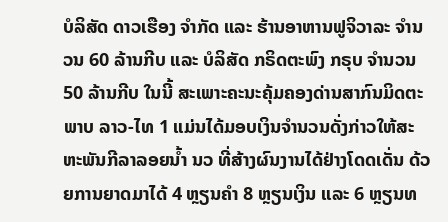ບໍລິສັດ ດາວເຮືອງ ຈໍາກັດ ແລະ ຮ້ານອາຫານຟູຈິວາລະ ຈໍານວນ 60 ລ້ານກີບ ແລະ ບໍລິສັດ ກຣິດຕະພົງ ກຣຸບ ຈໍານວນ 50 ລ້ານກີບ ໃນນີ້ ສະເພາະຄະນະຄຸ້ມຄອງດ່ານສາກົນມິດຕະພາບ ລາວ-ໄທ 1 ແມ່ນໄດ້ມອບເງິນຈໍານວນດັ່ງກ່າວໃຫ້ສະຫະພັນກີລາລອຍນໍ້າ ນວ ທີ່ສ້າງຜົນງານໄດ້ຢ່າງໂດດເດັ່ນ ດ້ວຍການຍາດມາໄດ້ 4 ຫຼຽນຄໍາ 8 ຫຼຽນເງິນ ແລະ 6 ຫຼຽນທ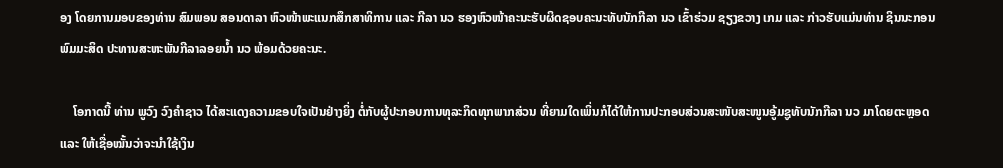ອງ ໂດຍການມອບຂອງທ່ານ ສົມພອນ ສອນດາລາ ຫົວໜ້າພະແນກສຶກສາທິການ ແລະ ກີລາ ນວ ຮອງຫົວໜ້າຄະນະຮັບຜິດຊອບຄະນະທັບນັກກີລາ ນວ ເຂົ້າຮ່ວມ ຊຽງຂວາງ ເກມ ແລະ ກ່າວຮັບແມ່ນທ່ານ ຊິນນະກອນ ພົມມະສິດ ປະທານສະຫະພັນກີລາລອຍນໍ້າ ນວ ພ້ອມດ້ວຍຄະນະ.

    ໂອກາດນີ້ ທ່ານ ພູວົງ ວົງຄໍາຊາວ ໄດ້ສະແດງຄວາມຂອບໃຈເປັນຢ່າງຍິ່ງ ຕໍ່ກັບຜູ້ປະກອບການທຸລະກິດທຸກພາກສ່ວນ ທີ່ຍາມໃດເພິ່ນກໍໄດ້ໃຫ້ການປະກອບສ່ວນສະໜັບສະໜູນອູ້ມຊູທັບນັກກີລາ ນວ ມາໂດຍຕະຫຼອດ ແລະ ໃຫ້ເຊື່ອໝັ້ນວ່າຈະນໍາໃຊ້ເງິນ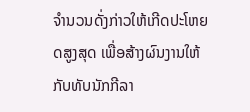ຈໍານວນດັ່ງກ່າວໃຫ້ເກີດປະໂຫຍດສູງສຸດ ເພື່ອສ້າງຜົນງານໃຫ້ກັບທັບນັກກີລາ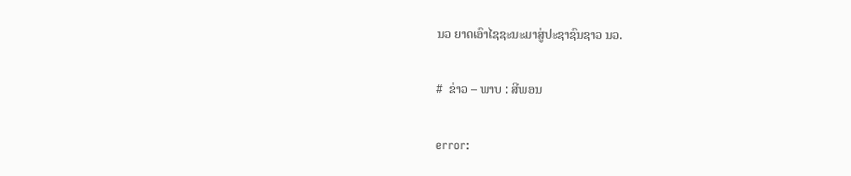ນວ ຍາດເອົາໄຊຊະນະມາສູ່ປະຊາຊົນຊາວ ນວ.

#  ຂ່າວ – ພາບ : ສີພອນ

error: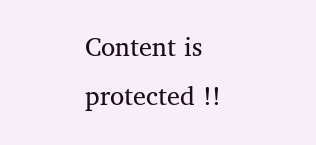Content is protected !!